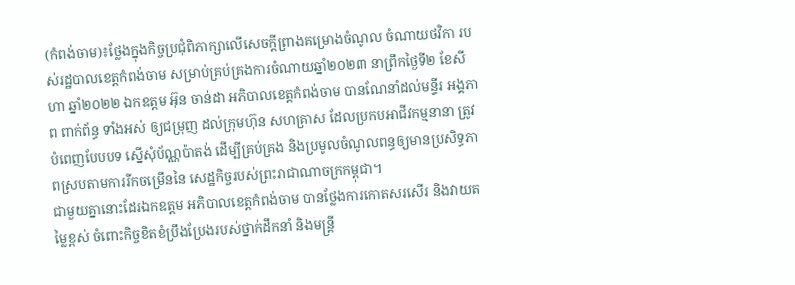(កំពង់ចាម)៖ថ្លែងក្នុងកិច្ចប្រជុំពិភាក្សាលើសេចក្តីព្រាងគម្រោងចំណូល ចំណាយថវិកា របស់រដ្ឋបាលខេត្តកំពង់ចាម សម្រាប់គ្រប់គ្រងការចំណាយឆ្នាំ២០២៣ នាព្រឹកថ្ងៃទី២ ខែសីហា ឆ្នាំ២០២២ ឯកឧត្តម អ៊ុន ចាន់ដា អភិបាលខេត្តកំពង់ចាម បានណែនាំដល់មន្ទីរ អង្គភាព ពាក់ព័ន្ធ ទាំងអស់ ឲ្យជម្រុញ ដល់ក្រុមហ៊ុន សហគ្រាស ដែលប្រកបអាជីវកម្មនានា ត្រូវបំពេញបែបបទ ស្នើសុំប័ណ្ណប៉ាតង់ ដើម្បីគ្រប់គ្រង និងប្រមូលចំណូលពន្ធឲ្យមានប្រសិទ្ធភាពស្របតាមការរីកចម្រើននៃ សេដ្ឋកិច្ចរបស់ព្រះរាជាណាចក្រកម្ពុជា។
ជាមួយគ្នានោះដែរឯកឧត្តម អភិបាលខេត្តកំពង់ចាម បានថ្លែងការកោតសរសើរ និងវាយតម្លៃខ្ពស់ ចំពោះកិច្ចខិតខំប្រឹងប្រែងរបស់ថ្នាក់ដឹកនាំ និងមន្ត្រី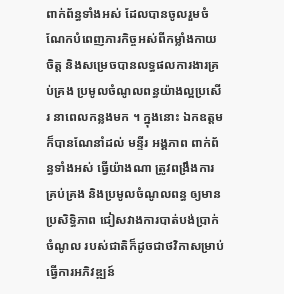ពាក់ព័ន្ធទាំងអស់ ដែលបានចូលរួមចំណែកបំពេញភារកិច្ចអស់ពីកម្លាំងកាយចិត្ត និងសម្រេចបានលទ្ធផលការងារគ្រប់គ្រង ប្រមូលចំណូលពន្ធយ៉ាងល្អប្រសើរ នាពេលកន្លងមក ។ ក្នុងនោះ ឯកឧត្តមក៏បានណែនាំដល់ មន្ទីរ អង្គភាព ពាក់ព័ន្ធទាំងអស់ ធ្វើយ៉ាងណា ត្រូវពង្រឹងការគ្រប់គ្រង និងប្រមូលចំណូលពន្ធ ឲ្យមានប្រសិទ្ធិភាព ជៀសវាងការបាត់បង់ប្រាក់ចំណូល របស់ជាតិក៏ដូចជាថវិកាសម្រាប់ធ្វើការអភិវឌ្ឍន៍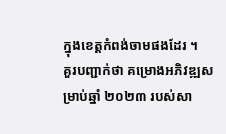ក្នុងខេត្តកំពង់ចាមផងដែរ ។
គួរបញ្ជាក់ថា គម្រោងអភិវឌ្ឍសម្រាប់ឆ្នាំ ២០២៣ របស់សា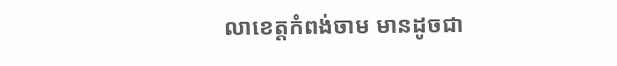លាខេត្តកំពង់ចាម មានដូចជា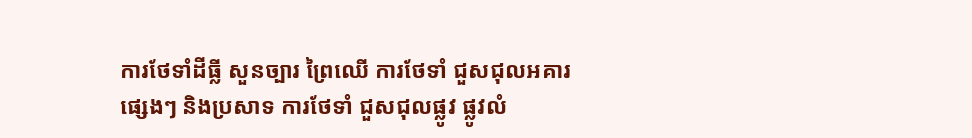ការថែទាំដីធ្លី សួនច្បារ ព្រៃឈើ ការថែទាំ ជួសជុលអគារផ្សេងៗ និងប្រសាទ ការថែទាំ ជួសជុលផ្លូវ ផ្លូវលំ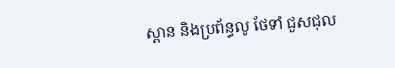ស្ពាន និងប្រព័ន្ធលូ ថែទាំ ជួសជុល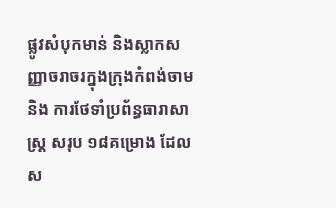ផ្លូវសំបុកមាន់ និងស្លាកសញ្ញាចរាចរក្នុងក្រុងកំពង់ចាម និង ការថែទាំប្រព័ន្ធធារាសាស្ត្រ សរុប ១៨គម្រោង ដែលស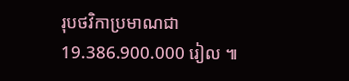រុបថវិកាប្រមាណជា 19.386.900.000 រៀល ៕